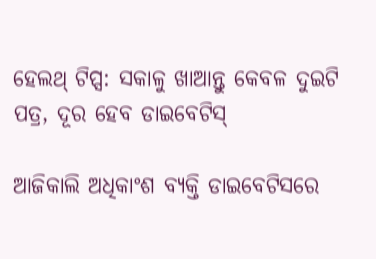ହେଲଥ୍ ଟିପ୍ସ: ସକାଳୁ ଖାଆନ୍ତୁ କେବଳ ଦୁଇଟି ପତ୍ର, ଦୂର ହେବ ଡାଇବେଟିସ୍

ଆଜିକାଲି ଅଧିକାଂଶ ବ୍ୟକ୍ତି ଡାଇବେଟିସରେ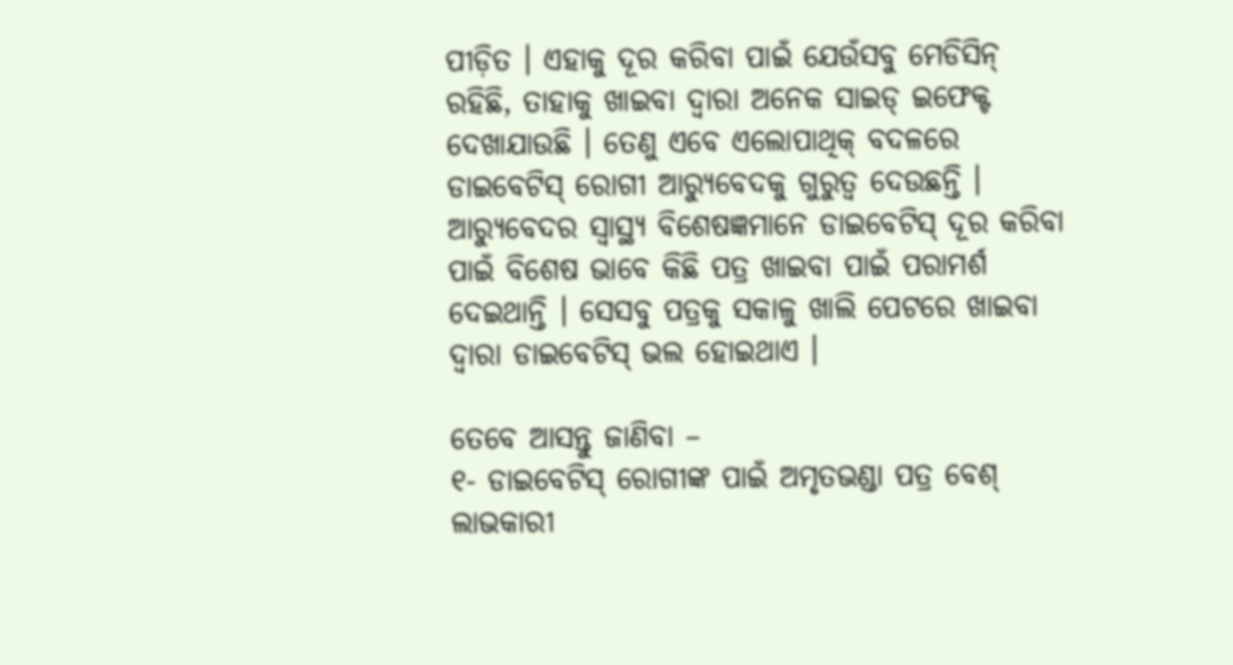ପୀଡ଼ିତ । ଏହାକୁ ଦୂର କରିବା ପାଇଁ ଯେଉଁସବୁ ମେଡିସିନ୍ ରହିଛି, ତାହାକୁ ଖାଇବା ଦ୍ୱାରା ଅନେକ ସାଇଡ୍ ଇଫେକ୍ଟ ଦେଖାଯାଉଛି । ତେଣୁ ଏବେ ଏଲୋପାଥିକ୍ ବଦଳରେ ଡାଇବେଟିସ୍ ରୋଗୀ ଆର‌୍ୟୁବେଦକୁ ଗୁରୁତ୍ୱ ଦେଉଛନ୍ତି । ଆର‌୍ୟୁବେଦର ସ୍ୱାସ୍ଥ୍ୟ ବିଶେଷଜ୍ଞମାନେ ଡାଇବେଟିସ୍ ଦୂର କରିବା ପାଇଁ ବିଶେଷ ଭାବେ କିଛି ପତ୍ର ଖାଇବା ପାଇଁ ପରାମର୍ଶ ଦେଇଥାନ୍ତି । ସେସବୁ ପତ୍ରକୁ ସକାଳୁ ଖାଲି ପେଟରେ ଖାଇବା ଦ୍ୱାରା ଡାଇବେଟିସ୍ ଭଲ ହୋଇଥାଏ ।

ତେବେ ଆସନ୍ତୁ ଜାଣିବା –
୧- ଡାଇବେଟିସ୍ ରୋଗୀଙ୍କ ପାଇଁ ଅମୃତଭଣ୍ଡା ପତ୍ର ବେଶ୍ ଲାଭକାରୀ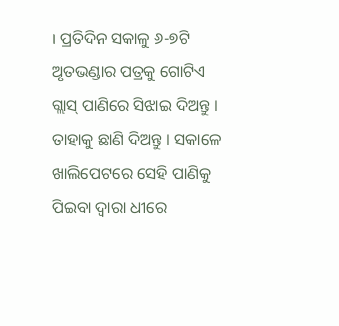। ପ୍ରତିଦିନ ସକାଳୁ ୬-୭ଟି ଅୃତଭଣ୍ଡାର ପତ୍ରକୁ ଗୋଟିଏ ଗ୍ଲାସ୍ ପାଣିରେ ସିଝାଇ ଦିଅନ୍ତୁ । ତାହାକୁ ଛାଣି ଦିଅନ୍ତୁ । ସକାଳେ ଖାଲିପେଟରେ ସେହି ପାଣିକୁ ପିଇବା ଦ୍ୱାରା ଧୀରେ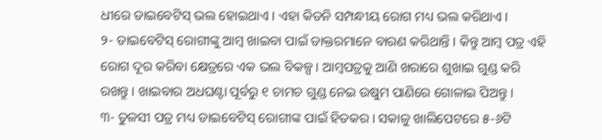ଧୀରେ ଡାଇବେଟିସ୍ ଭଲ ହୋଇଥାଏ । ଏହା କିଡନି ସମ୍ପନ୍ଧୀୟ ରୋଗ ମଧ୍ୟ ଭଲ କରିଥାଏ ।
୨- ଡାଇବେଟିସ୍ ରୋଗୀଙ୍କୁ ଆମ୍ବ ଖାଇବା ପାଇଁ ଡାକ୍ତରମାନେ ବାରଣ କରିଥାନ୍ତି । କିନ୍ତୁ ଆମ୍ବ ପତ୍ର ଏହି ରୋଗ ଦୂର କରିବା କ୍ଷେତ୍ରରେ ଏକ ଭଲ ବିକଳ୍ପ । ଆମ୍ବପତ୍ରକୁ ଆଣି ଖରାରେ ଶୁଖାଇ ଗୁଣ୍ଡ କରି ରଖନ୍ତୁ । ଖାଇବାର ଅଧଘଣ୍ଟା ପୂର୍ବରୁ ୧ ଚାମଚ ଗୁଣ୍ଡ ନେଇ ଉଷୁମ ପାଣିରେ ଗୋଳାଇ ପିଅନ୍ତୁ ।
୩- ତୁଳସୀ ପତ୍ର ମଧ୍ୟ ଡାଇବେଟିସ୍ ରୋଗୀଙ୍କ ପାଇଁ ହିତକର । ସକାଳୁ ଖାଲିପେଟରେ ୫-୬ଟି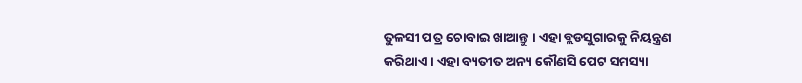ତୁଳସୀ ପତ୍ର ଚୋବାଇ ଖାଆନ୍ତୁ । ଏହା ବ୍ଲଡସୁଗାରକୁ ନିୟନ୍ତ୍ରଣ କରିଥାଏ । ଏହା ବ୍ୟତୀତ ଅନ୍ୟ କୌଣସି ପେଟ ସମସ୍ୟା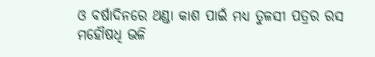ଓ ବର୍ଷାଦିନରେ ଥଣ୍ଡା କାଶ ପାଇଁ ମଧ୍ୟ ତୁଳସୀ ପତ୍ରର ରସ ମହୌଷଧି ଭଳି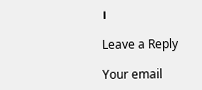।

Leave a Reply

Your email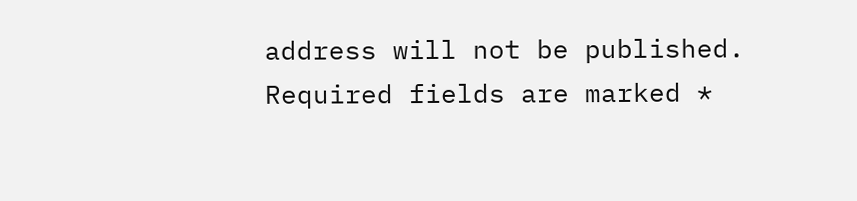address will not be published. Required fields are marked *